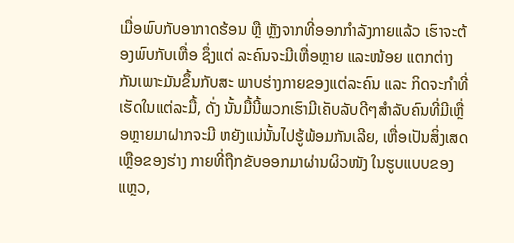ເມື່ອພົບກັບອາກາດຮ້ອນ ຫຼື ຫຼັງຈາກທີ່ອອກກໍາລັງກາຍແລ້ວ ເຮົາຈະຕ້ອງພົບກັບເຫື່ອ ຊຶ່ງແຕ່ ລະຄົນຈະມີເຫື່ອຫຼາຍ ແລະໜ້ອຍ ແຕກຕ່າງກັນເພາະມັນຂຶ້ນກັບສະ ພາບຮ່າງກາຍຂອງແຕ່ລະຄົນ ແລະ ກິດຈະກໍາທີ່ເຮັດໃນແຕ່ລະມື້, ດັ່ງ ນັ້ນມື້ນີ້ພວກເຮົາມີເຄັບລັບດີໆສໍາລັບຄົນທີ່ມີເຫຼື່ອຫຼາຍມາຝາກຈະມີ ຫຍັງແນ່ນັ້ນໄປຮູ້ພ້ອມກັນເລີຍ, ເຫື່ອເປັນສິ່ງເສດເຫຼືອຂອງຮ່າງ ກາຍທີ່ຖືກຂັບອອກມາຜ່ານຜິວໜັງ ໃນຮູບແບບຂອງແຫຼວ,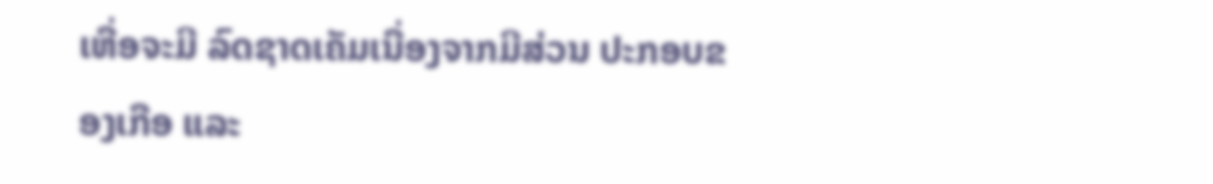ເຫື່ອຈະມີ ລົດຊາດເຄັມເນື່ອງຈາກມີສ່ວນ ປະກອບຂອງເກືອ ແລະ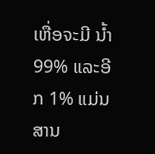ເຫື່ອຈະມີ ນໍ້າ 99% ແລະອີກ 1% ແມ່ນ ສານ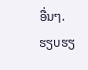ອື່ນໆ.
ຮຽບຮຽ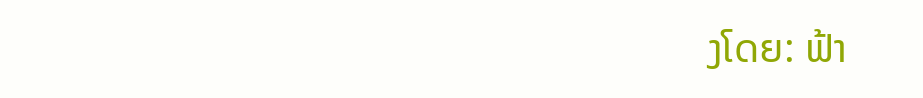ງໂດຍ: ຟ້າ